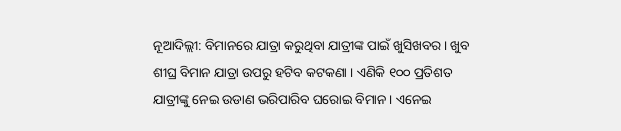ନୂଆଦିଲ୍ଲୀ: ବିମାନରେ ଯାତ୍ରା କରୁଥିବା ଯାତ୍ରୀଙ୍କ ପାଇଁ ଖୁସିଖବର । ଖୁବ ଶୀଘ୍ର ବିମାନ ଯାତ୍ରା ଉପରୁ ହଟିବ କଟକଣା । ଏଣିକି ୧୦୦ ପ୍ରତିଶତ ଯାତ୍ରୀଙ୍କୁ ନେଇ ଉଡାଣ ଭରିପାରିବ ଘରୋଇ ବିମାନ । ଏନେଇ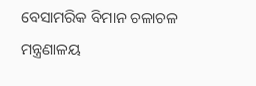ବେସାମରିକ ବିମାନ ଚଳାଚଳ ମନ୍ତ୍ରଣାଳୟ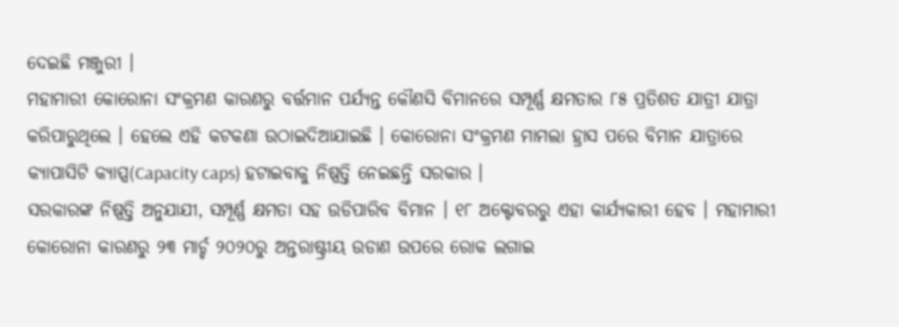ଦେଇଛି ମଞ୍ଜୁରୀ ।
ମହାମାରୀ କୋରୋନା ସଂକ୍ରମଣ କାରଣରୁ ବର୍ତ୍ତମାନ ପର୍ଯ୍ୟନ୍ତ କୌଣସି ବିମାନରେ ସମ୍ପୂର୍ଣ୍ଣ କ୍ଷମତାର ୮୫ ପ୍ରତିଶତ ଯାତ୍ରୀ ଯାତ୍ରା କରିପାରୁଥିଲେ । ହେଲେ ଏହି କଟକଣା ଉଠାଇଦିଆଯାଇଛି । କୋରୋନା ସଂକ୍ରମଣ ମାମଲା ହ୍ରାସ ପରେ ବିମାନ ଯାତ୍ରାରେ କ୍ୟାପାସିଟି କ୍ୟାପ୍ସ(Capacity caps) ହଟାଇବାକୁ ନିଷ୍ପତ୍ତି ନେଇଛନ୍ତି ସରକାର ।
ସରକାରଙ୍କ ନିଷ୍ପତ୍ତି ଅନୁଯାଯୀ, ସମ୍ପୂର୍ଣ୍ଣ କ୍ଷମତା ସହ ଉଡିପାରିବ ବିମାନ । ୧୮ ଅକ୍ଟୋବରରୁ ଏହା କାର୍ଯ୍ୟକାରୀ ହେବ । ମହାମାରୀ କୋରୋନା କାରଣରୁ ୨୩ ମାର୍ଚ୍ଚ ୨୦୨୦ରୁ ଅନ୍ତରାଷ୍ଟ୍ରୀୟ ଉଡାଣ ଉପରେ ରୋକ ଲଗାଇ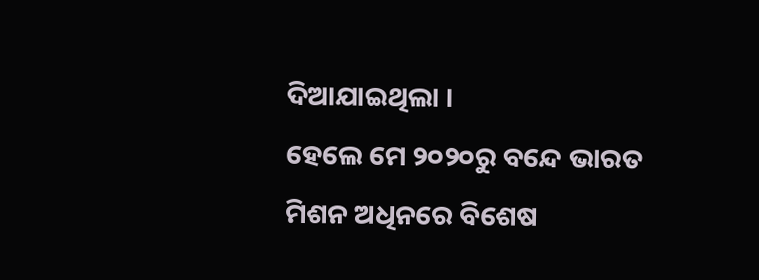ଦିଆଯାଇଥିଲା ।
ହେଲେ ମେ ୨୦୨୦ରୁ ବନ୍ଦେ ଭାରତ ମିଶନ ଅଧିନରେ ବିଶେଷ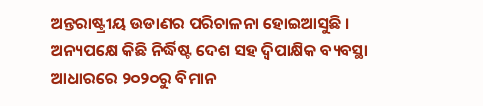ଅନ୍ତରାଷ୍ଟ୍ରୀୟ ଉଡାଣର ପରିଚାଳନା ହୋଇଆସୁଛି । ଅନ୍ୟପକ୍ଷେ କିଛି ନିର୍ଦ୍ଧିଷ୍ଟ ଦେଶ ସହ ଦ୍ବିପାକ୍ଷିକ ବ୍ୟବସ୍ଥା ଆଧାରରେ ୨୦୨୦ରୁ ବିମାନ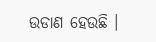ଉଡାଣ ହେଉଛି ।